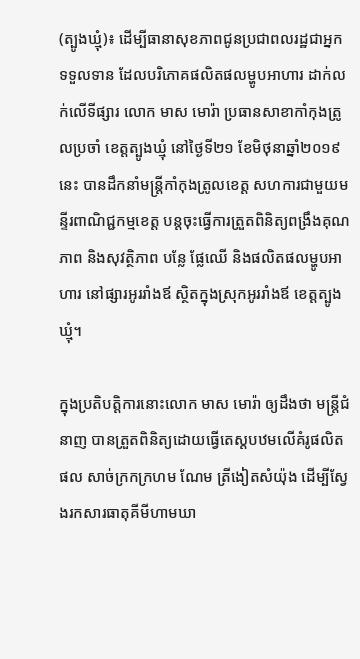(ត្បូងឃ្មុំ)៖ ដើម្បីធានាសុខភាពជូនប្រជាពលរដ្ឋជាអ្នកទទួលទាន ដែលបរិភោគផលិតផលម្ហូបអាហារ ដាក់លក់លើទីផ្សារ លោក មាស មោរ៉ា ប្រធានសាខាកាំកុងត្រូលប្រចាំ ខេត្តត្បូងឃ្មុំ នៅថ្ងៃទី២១ ខែមិថុនាឆ្នាំ២០១៩នេះ បានដឹកនាំមន្ត្រីកាំកុងត្រូលខេត្ត សហការជាមួយមន្ទីរពាណិជ្ជកម្មខេត្ត បន្តចុះធ្វើការត្រួតពិនិត្យពង្រឹងគុណភាព និងសុវត្ថិភាព បន្លែ ផ្លែឈើ និងផលិតផលម្ហូបអាហារ នៅផ្សារអូររាំងឪ ស្ថិតក្នុងស្រុកអូររាំងឪ ខេត្តត្បូងឃ្មុំ។

ក្នុងប្រតិបត្តិការនោះលោក មាស មោរ៉ា ឲ្យដឹងថា មន្ត្រីជំនាញ បានត្រួតពិនិត្យដោយធ្វើតេស្តបឋមលើគំរូផលិតផល សាច់ក្រកក្រហម ណែម ត្រីងៀតសំយ៉ុង ដើម្បីស្វែងរកសារធាតុគីមីហាមឃា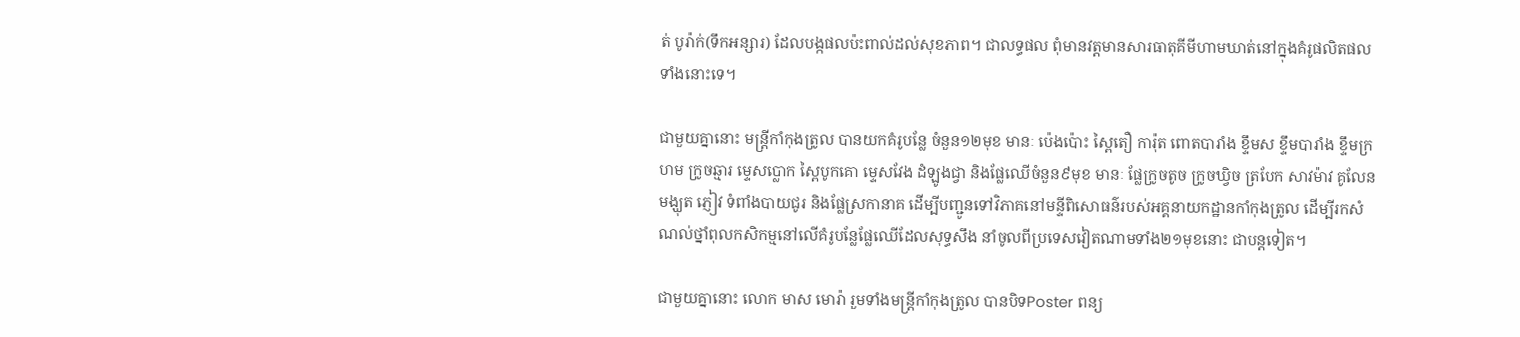ត់ បូរ៉ាក់(ទឹកអន្សារ) ដែលបង្កផលប៉ះពាល់ដល់សុខភាព។ ជាលទ្ធផល ពុំមានវត្តមានសារធាតុគីមីហាមឃាត់នៅក្នុងគំរូផលិតផលទាំងនោះទេ។

ជាមួយគ្នានោះ មន្ត្រីកាំកុងត្រូល បានយកគំរូបន្លែ ចំនួន១២មុខ មានៈ ប៉េងប៉ោះ ស្ពៃតឿ ការ៉ុត ពោតបារាំង ខ្ទឹមស ខ្ទឹមបារាំង ខ្ទឹមក្រហម ក្រូចឆ្មារ ម្ទេសប្លោក ស្ពៃបូកគោ ម្ទេសវែង ដំឡូងជ្វា និងផ្លែឈើចំនួន៩មុខ មានៈ ផ្លែក្រូចតូច ក្រូចឃ្វិច ត្របែក សាវម៉ាវ គូលែន មង្ឃុត ភ្ញៀវ ទំពាំងបាយជូរ និងផ្លែស្រកានាគ ដើម្បីបញ្ជូនទៅវិភាគនៅមន្ទីពិសោធន៌របស់អគ្គនាយកដ្ឋានកាំកុងត្រូល ដើម្បីរកសំណល់ថ្នាំពុលកសិកម្មនៅលើគំរូបន្លែផ្លែឈើដែលសុទ្ធសឹង នាំចូលពីប្រទេសវៀតណាមទាំង២១មុខនោះ ជាបន្តទៀត។

ជាមួយគ្នានោះ លោក មាស មោរ៉ា រួមទាំងមន្ត្រីកាំកុងត្រូល បានបិទPoster ពន្យ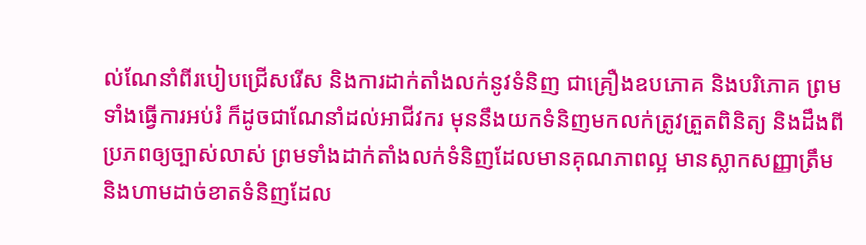ល់ណែនាំពីរបៀបជ្រើសរើស និងការដាក់តាំងលក់នូវទំនិញ ជាគ្រឿងឧបភោគ និងបរិភោគ ព្រមទាំងធ្វើការអប់រំ ក៏ដូចជាណែនាំដល់អាជីវករ មុននឹងយកទំនិញមកលក់ត្រូវត្រួតពិនិត្យ និងដឹងពីប្រភពឲ្យច្បាស់លាស់ ព្រមទាំងដាក់តាំងលក់ទំនិញដែលមានគុណភាពល្អ មានស្លាកសញ្ញាត្រឹម និងហាមដាច់ខាតទំនិញដែល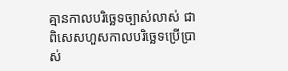គ្មានកាលបរិច្ឆេទច្បាស់លាស់ ជាពិសេសហួសកាលបរិច្ឆេទប្រើប្រាស់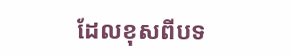ដែលខុសពីបទ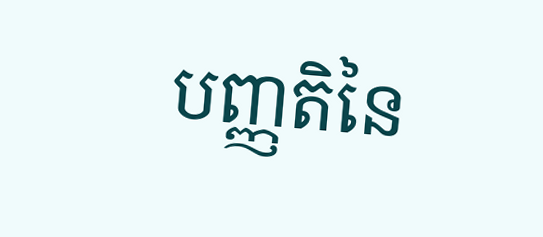បញ្ញតិនៃ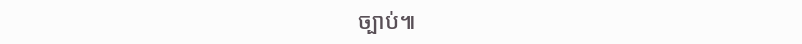ច្បាប់៕